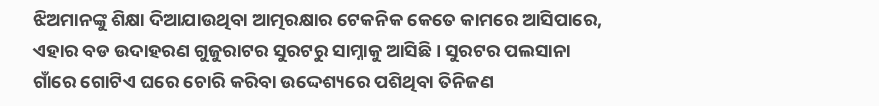ଝିଅମାନଙ୍କୁ ଶିକ୍ଷା ଦିଆଯାଉଥିବା ଆତ୍ମରକ୍ଷାର ଟେକନିକ କେତେ କାମରେ ଆସିପାରେ, ଏହାର ବଡ ଉଦାହରଣ ଗୁଜୁରାଟର ସୁରଟରୁ ସାମ୍ନାକୁ ଆସିଛି । ସୁରଟର ପଲସାନା ଗାଁରେ ଗୋଟିଏ ଘରେ ଚୋରି କରିବା ଉଦ୍ଦେଶ୍ୟରେ ପଶିଥିବା ତିନିଜଣ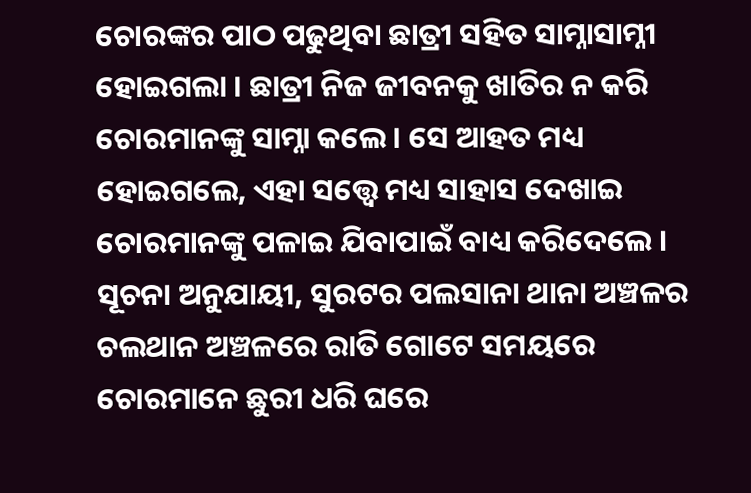ଚୋରଙ୍କର ପାଠ ପଢୁଥିବା ଛାତ୍ରୀ ସହିତ ସାମ୍ନାସାମ୍ନୀ ହୋଇଗଲା । ଛାତ୍ରୀ ନିଜ ଜୀବନକୁ ଖାତିର ନ କରି ଚୋରମାନଙ୍କୁ ସାମ୍ନା କଲେ । ସେ ଆହତ ମଧ୍ୟ ହୋଇଗଲେ, ଏହା ସତ୍ତ୍ବେ ମଧ୍ୟ ସାହାସ ଦେଖାଇ ଚୋରମାନଙ୍କୁ ପଳାଇ ଯିବାପାଇଁ ବାଧ୍ୟ କରିଦେଲେ ।
ସୂଚନା ଅନୁଯାୟୀ, ସୁରଟର ପଲସାନା ଥାନା ଅଞ୍ଚଳର ଚଲଥାନ ଅଞ୍ଚଳରେ ରାତି ଗୋଟେ ସମୟରେ ଚୋରମାନେ ଛୁରୀ ଧରି ଘରେ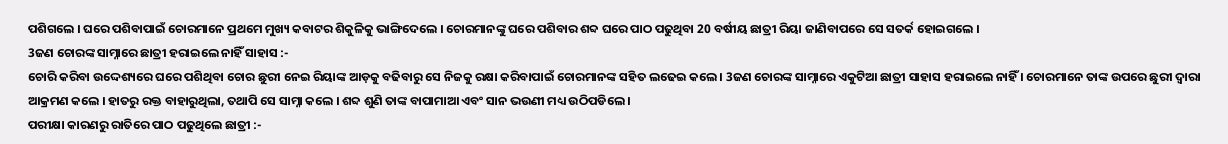ପଶିଗଲେ । ଘରେ ପଶିବାପାଇଁ ଚୋରମାନେ ପ୍ରଥମେ ମୁଖ୍ୟ କବାଟର ଶିକୁଳିକୁ ଭାଙ୍ଗିଦେଲେ । ଚୋରମାନଙ୍କୁ ଘରେ ପଶିବାର ଶବ୍ଦ ଘରେ ପାଠ ପଢୁଥିବା 20 ବର୍ଷୀୟ ଛାତ୍ରୀ ରିୟା ଜାଣିବାପରେ ସେ ସତର୍କ ହୋଇଗଲେ ।
3ଜଣ ଚୋରଙ୍କ ସାମ୍ନାରେ ଛାତ୍ରୀ ହରାଇଲେ ନାହିଁ ସାହାସ :-
ଚୋରି କରିବା ଉଦ୍ଦେଶ୍ୟରେ ଘରେ ପଶିଥିବା ଚୋର ଛୁରୀ ନେଇ ରିୟାଙ୍କ ଆଡ଼କୁ ବଢିବାରୁ ସେ ନିଜକୁ ରକ୍ଷା କରିବାପାଇଁ ଚୋରମାନଙ୍କ ସହିତ ଲଢେଇ କଲେ । 3ଜଣ ଚୋରଙ୍କ ସାମ୍ନାରେ ଏକୁଟିଆ ଛାତ୍ରୀ ସାହାସ ହରାଇଲେ ନାହିଁ । ଚୋରମାନେ ତାଙ୍କ ଉପରେ ଛୁରୀ ଦ୍ଵାରା ଆକ୍ରମଣ କଲେ । ହାତରୁ ରକ୍ତ ବାହାରୁଥିଲା, ତଥାପି ସେ ସାମ୍ନା କଲେ । ଶବ୍ଦ ଶୁଣି ତାଙ୍କ ବାପାମାଆ ଏବଂ ସାନ ଭଉଣୀ ମଧ୍ୟ ଉଠିପଡିଲେ ।
ପରୀକ୍ଷା କାରଣରୁ ରାତିରେ ପାଠ ପଢୁଥିଲେ ଛାତ୍ରୀ :-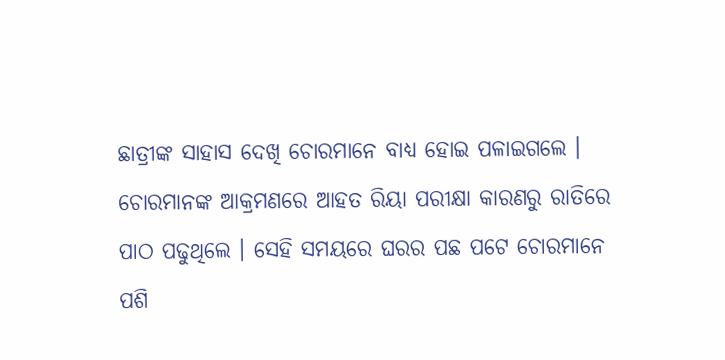ଛାତ୍ରୀଙ୍କ ସାହାସ ଦେଖି ଚୋରମାନେ ବାଧ୍ୟ ହୋଇ ପଳାଇଗଲେ । ଚୋରମାନଙ୍କ ଆକ୍ରମଣରେ ଆହତ ରିୟା ପରୀକ୍ଷା କାରଣରୁ ରାତିରେ ପାଠ ପଢୁଥିଲେ । ସେହି ସମୟରେ ଘରର ପଛ ପଟେ ଚୋରମାନେ ପଶି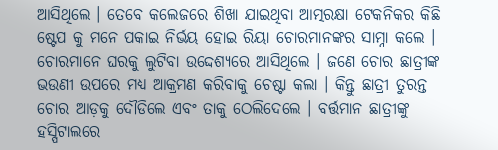ଆସିଥିଲେ । ତେବେ କଲେଜରେ ଶିଖା ଯାଇଥିବା ଆତ୍ମରକ୍ଷା ଟେକନିକର କିଛି ଷ୍ଟେପ କୁ ମନେ ପକାଇ ନିର୍ଭୟ ହୋଇ ରିୟା ଚୋରମାନଙ୍କର ସାମ୍ନା କଲେ ।
ଚୋରମାନେ ଘରକୁ ଲୁଟିବା ଉଦ୍ଦେଶ୍ୟରେ ଆସିଥିଲେ । ଜଣେ ଚୋର ଛାତ୍ରୀଙ୍କ ଭଉଣୀ ଉପରେ ମଧ୍ୟ ଆକ୍ରମଣ କରିବାକୁ ଚେଷ୍ଟା କଲା । କିନ୍ତୁ ଛାତ୍ରୀ ତୁରନ୍ତ ଚୋର ଆଡ଼କୁ ଦୌଡିଲେ ଏବଂ ତାକୁ ଠେଲିଦେଲେ । ବର୍ତ୍ତମାନ ଛାତ୍ରୀଙ୍କୁ ହସ୍ପିଟାଲରେ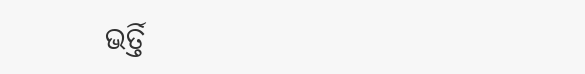ଭର୍ତ୍ତି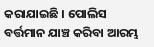କରାଯାଇଛି । ପୋଲିସ ବର୍ତ୍ତମାନ ଯାଞ୍ଚ କରିବା ଆରମ୍ଭ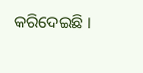କରିଦେଇଛି ।